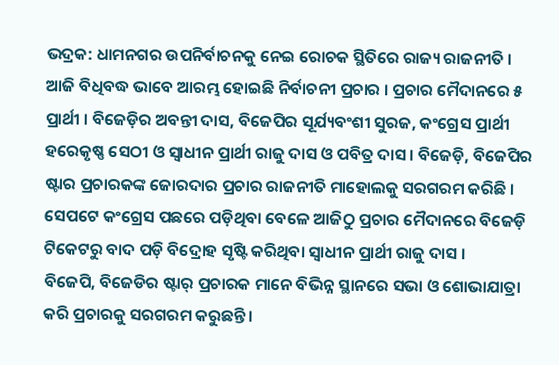ଭଦ୍ରକ: ଧାମନଗର ଉପନିର୍ବାଚନକୁ ନେଇ ରୋଚକ ସ୍ଥିତିରେ ରାଜ୍ୟ ରାଜନୀତି । ଆଜି ବିଧିବଦ୍ଧ ଭାବେ ଆରମ୍ଭ ହୋଇଛି ନିର୍ବାଚନୀ ପ୍ରଚାର । ପ୍ରଚାର ମୈଦାନରେ ୫ ପ୍ରାର୍ଥୀ । ବିଜେଡ଼ିର ଅବନ୍ତୀ ଦାସ, ବିଜେପିର ସୂର୍ଯ୍ୟବଂଶୀ ସୁରଜ, କଂଗ୍ରେସ ପ୍ରାର୍ଥୀ ହରେକୃଷ୍ଣ ସେଠୀ ଓ ସ୍ବାଧୀନ ପ୍ରାର୍ଥୀ ରାଜୁ ଦାସ ଓ ପବିତ୍ର ଦାସ । ବିଜେଡ଼ି, ବିଜେପିର ଷ୍ଟାର ପ୍ରଚାରକଙ୍କ ଜୋରଦାର ପ୍ରଚାର ରାଜନୀତି ମାହୋଲକୁ ସରଗରମ କରିଛି । ସେପଟେ କଂଗ୍ରେସ ପଛରେ ପଡ଼ିଥିବା ବେଳେ ଆଜିଠୁ ପ୍ରଚାର ମୈଦାନରେ ବିଜେଡ଼ି ଟିକେଟରୁ ବାଦ ପଡ଼ି ବିଦ୍ରୋହ ସୃଷ୍ଟି କରିଥିବା ସ୍ବାଧୀନ ପ୍ରାର୍ଥୀ ରାଜୁ ଦାସ ।
ବିଜେପି, ବିଜେଡିର ଷ୍ଟାର୍ ପ୍ରଚାରକ ମାନେ ବିଭିନ୍ନ ସ୍ଥାନରେ ସଭା ଓ ଶୋଭାଯାତ୍ରା କରି ପ୍ରଚାରକୁ ସରଗରମ କରୁଛନ୍ତି ।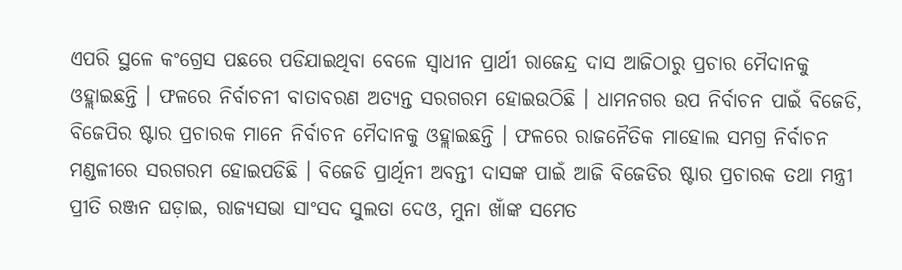ଏପରି ସ୍ଥଳେ କଂଗ୍ରେସ ପଛରେ ପଡିଯାଇଥିବା ବେଳେ ସ୍ଵାଧୀନ ପ୍ରାର୍ଥୀ ରାଜେନ୍ଦ୍ର ଦାସ ଆଜିଠାରୁ ପ୍ରଚାର ମୈଦାନକୁ ଓହ୍ଲାଇଛନ୍ତି । ଫଳରେ ନିର୍ବାଚନୀ ବାତାବରଣ ଅତ୍ୟନ୍ତ ସରଗରମ ହୋଇଉଠିଛି । ଧାମନଗର ଉପ ନିର୍ବାଚନ ପାଇଁ ବିଜେଡି, ବିଜେପିର ଷ୍ଟାର ପ୍ରଚାରକ ମାନେ ନିର୍ବାଚନ ମୈଦାନକୁ ଓହ୍ଲାଇଛନ୍ତି । ଫଳରେ ରାଜନୈତିକ ମାହୋଲ ସମଗ୍ର ନିର୍ବାଚନ ମଣ୍ଡଳୀରେ ସରଗରମ ହୋଇପଡିଛି । ବିଜେଡି ପ୍ରାର୍ଥିନୀ ଅବନ୍ତୀ ଦାସଙ୍କ ପାଇଁ ଆଜି ବିଜେଡିର ଷ୍ଟାର ପ୍ରଚାରକ ତଥା ମନ୍ତ୍ରୀ ପ୍ରୀତି ରଞ୍ଜନ ଘଡ଼ାଇ, ରାଜ୍ୟସଭା ସାଂସଦ ସୁଲତା ଦେଓ, ମୁନା ଖାଁଙ୍କ ସମେତ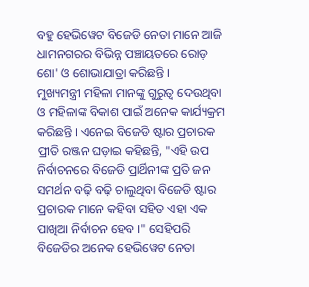ବହୁ ହେଭିୱେଟ ବିଜେଡି ନେତା ମାନେ ଆଜି ଧାମନଗରର ବିଭିନ୍ନ ପଞ୍ଚାୟତରେ ରୋଡ଼ ଶୋ' ଓ ଶୋଭାଯାତ୍ରା କରିଛନ୍ତି ।
ମୁଖ୍ୟମନ୍ତ୍ରୀ ମହିଳା ମାନଙ୍କୁ ଗୁରୁତ୍ବ ଦେଉଥିବା ଓ ମହିଳାଙ୍କ ବିକାଶ ପାଇଁ ଅନେକ କାର୍ଯ୍ୟକ୍ରମ କରିଛନ୍ତି । ଏନେଇ ବିଜେଡି ଷ୍ଟାର ପ୍ରଚାରକ ପ୍ରୀତି ରଞ୍ଜନ ଘଡ଼ାଇ କହିଛନ୍ତି, "ଏହି ଉପ ନିର୍ବାଚନରେ ବିଜେଡି ପ୍ରାର୍ଥିନୀଙ୍କ ପ୍ରତି ଜନ ସମର୍ଥନ ବଢ଼ି ବଢ଼ି ଚାଲୁଥିବା ବିଜେଡି ଷ୍ଟାର ପ୍ରଚାରକ ମାନେ କହିବା ସହିତ ଏହା ଏକ ପାଖିଆ ନିର୍ବାଚନ ହେବ ।" ସେହିପରି ବିଜେଡିର ଅନେକ ହେଭିୱେଟ ନେତା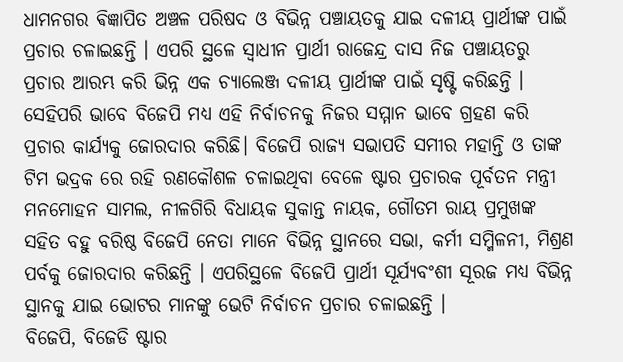ଧାମନଗର ଵିଜ୍ଞାପିତ ଅଞ୍ଚଳ ପରିଷଦ ଓ ବିଭିନ୍ନ ପଞ୍ଚାୟତକୁ ଯାଇ ଦଳୀୟ ପ୍ରାର୍ଥୀଙ୍କ ପାଇଁ ପ୍ରଚାର ଚଳାଇଛନ୍ତି । ଏପରି ସ୍ଥଳେ ସ୍ୱାଧୀନ ପ୍ରାର୍ଥୀ ରାଜେନ୍ଦ୍ର ଦାସ ନିଜ ପଞ୍ଚାୟତରୁ ପ୍ରଚାର ଆରମ୍ଭ କରି ଭିନ୍ନ ଏକ ଚ୍ୟାଲେଞ୍ଜ ଦଳୀୟ ପ୍ରାର୍ଥୀଙ୍କ ପାଇଁ ସୃଷ୍ଟି କରିଛନ୍ତି ।
ସେହିପରି ଭାବେ ବିଜେପି ମଧ୍ୟ ଏହି ନିର୍ବାଚନକୁ ନିଜର ସମ୍ମାନ ଭାବେ ଗ୍ରହଣ କରି ପ୍ରଚାର କାର୍ଯ୍ୟକୁ ଜୋରଦାର କରିଛି। ବିଜେପି ରାଜ୍ୟ ସଭାପତି ସମୀର ମହାନ୍ତି ଓ ତାଙ୍କ ଟିମ ଭଦ୍ରକ ରେ ରହି ରଣକୌଶଳ ଚଳାଇଥିବା ବେଳେ ଷ୍ଟାର ପ୍ରଚାରକ ପୂର୍ବତନ ମନ୍ତ୍ରୀ ମନମୋହନ ସାମଲ, ନୀଳଗିରି ବିଧାୟକ ସୁକାନ୍ତ ନାୟକ, ଗୌତମ ରାୟ ପ୍ରମୁଖଙ୍କ ସହିତ ବହୁ ବରିଷ୍ଠ ବିଜେପି ନେତା ମାନେ ବିଭିନ୍ନ ସ୍ଥାନରେ ସଭା, କର୍ମୀ ସମ୍ମିଳନୀ, ମିଶ୍ରଣ ପର୍ବକୁ ଜୋରଦାର କରିଛନ୍ତି । ଏପରିସ୍ଥଳେ ବିଜେପି ପ୍ରାର୍ଥୀ ସୂର୍ଯ୍ୟବଂଶୀ ସୂରଜ ମଧ୍ୟ ବିଭିନ୍ନ ସ୍ଥାନକୁ ଯାଇ ଭୋଟର ମାନଙ୍କୁ ଭେଟି ନିର୍ବାଚନ ପ୍ରଚାର ଚଳାଇଛନ୍ତି ।
ବିଜେପି, ବିଜେଡି ଷ୍ଟାର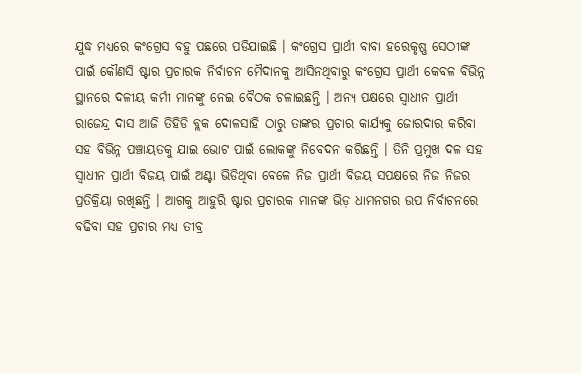ଯୁଦ୍ଧ ମଧ୍ୟରେ କଂଗ୍ରେସ ବହୁ ପଛରେ ପଡିଯାଇଛି । କଂଗ୍ରେସ ପ୍ରାର୍ଥୀ ବାବା ହରେକୃଷ୍ଣ ସେଠୀଙ୍କ ପାଇଁ କୌଣସି ଷ୍ଟାର ପ୍ରଚାରକ ନିର୍ବାଚନ ମୈଦାନକୁ ଆସିନଥିବାରୁ କଂଗ୍ରେସ ପ୍ରାର୍ଥୀ କେବଳ ବିଭିନ୍ନ ସ୍ଥାନରେ ଦଳୀୟ କର୍ମୀ ମାନଙ୍କୁ ନେଇ ବୈଠକ ଚଳାଇଛନ୍ତି । ଅନ୍ୟ ପକ୍ଷରେ ସ୍ୱାଧୀନ ପ୍ରାର୍ଥୀ ରାଜେନ୍ଦ୍ର ଦାସ ଆଜି ତିହିଡି ବ୍ଲକ ଦୋଳସାହି ଠାରୁ ତାଙ୍କର ପ୍ରଚାର କାର୍ଯ୍ୟକୁ ଜୋରଦାର କରିବା ସହ ବିଭିନ୍ନ ପଞ୍ଚାୟତକୁ ଯାଇ ଭୋଟ ପାଇଁ ଲୋକଙ୍କୁ ନିବେଦନ କରିଛନ୍ତି । ତିନି ପ୍ରମୁଖ ଦଳ ସହ ସ୍ଵାଧୀନ ପ୍ରାର୍ଥୀ ବିଜୟ ପାଇଁ ଅଣ୍ଟା ଭିଡିଥିବା ବେଳେ ନିଜ ପ୍ରାର୍ଥୀ ବିଜୟ ସପକ୍ଷରେ ନିଜ ନିଜର ପ୍ରତିକ୍ରିୟା ରଖିଛନ୍ତି । ଆଗକୁ ଆହୁରି ଷ୍ଟାର ପ୍ରଚାରକ ମାନଙ୍କ ଭିଡ଼ ଧାମନଗର ଉପ ନିର୍ବାଚନରେ ବଢିବା ସହ ପ୍ରଚାର ମଧ୍ୟ ତୀବ୍ର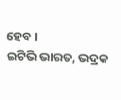ହେବ ।
ଇଟିଭି ଭାରତ, ଭଦ୍ରକ